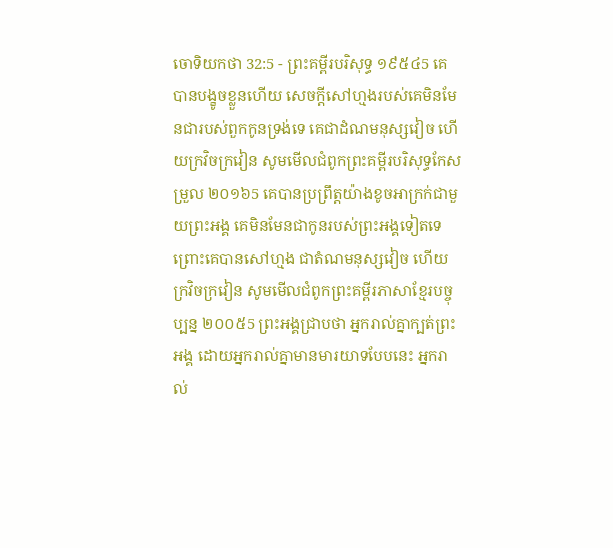ចោទិយកថា 32:5 - ព្រះគម្ពីរបរិសុទ្ធ ១៩៥៤5 គេបានបង្ខូចខ្លួនហើយ សេចក្ដីសៅហ្មងរបស់គេមិនមែនជារបស់ពួកកូនទ្រង់ទេ គេជាដំណមនុស្សវៀច ហើយក្រវិចក្រវៀន សូមមើលជំពូកព្រះគម្ពីរបរិសុទ្ធកែសម្រួល ២០១៦5 គេបានប្រព្រឹត្តយ៉ាងខូចអាក្រក់ជាមួយព្រះអង្គ គេមិនមែនជាកូនរបស់ព្រះអង្គទៀតទេ ព្រោះគេបានសៅហ្មង ជាតំណមនុស្សវៀច ហើយក្រវិចក្រវៀន សូមមើលជំពូកព្រះគម្ពីរភាសាខ្មែរបច្ចុប្បន្ន ២០០៥5 ព្រះអង្គជ្រាបថា អ្នករាល់គ្នាក្បត់ព្រះអង្គ ដោយអ្នករាល់គ្នាមានមារយាទបែបនេះ អ្នករាល់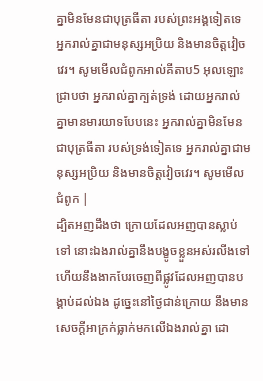គ្នាមិនមែនជាបុត្រធីតា របស់ព្រះអង្គទៀតទេ អ្នករាល់គ្នាជាមនុស្សអប្រិយ និងមានចិត្តវៀចវេរ។ សូមមើលជំពូកអាល់គីតាប5 អុលឡោះជ្រាបថា អ្នករាល់គ្នាក្បត់ទ្រង់ ដោយអ្នករាល់គ្នាមានមារយាទបែបនេះ អ្នករាល់គ្នាមិនមែនជាបុត្រធីតា របស់ទ្រង់ទៀតទេ អ្នករាល់គ្នាជាមនុស្សអប្រិយ និងមានចិត្តវៀចវេរ។ សូមមើលជំពូក |
ដ្បិតអញដឹងថា ក្រោយដែលអញបានស្លាប់ទៅ នោះឯងរាល់គ្នានឹងបង្ខូចខ្លួនអស់រលីងទៅ ហើយនឹងងាកបែរចេញពីផ្លូវដែលអញបានបង្គាប់ដល់ឯង ដូច្នេះនៅថ្ងៃជាន់ក្រោយ នឹងមានសេចក្ដីអាក្រក់ធ្លាក់មកលើឯងរាល់គ្នា ដោ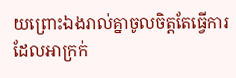យព្រោះឯងរាល់គ្នាចូលចិត្តតែធ្វើការដែលអាក្រក់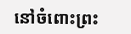នៅចំពោះព្រះ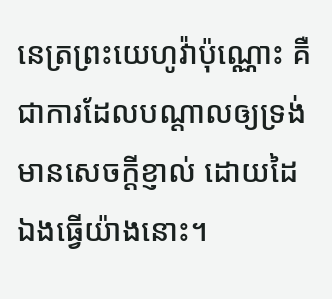នេត្រព្រះយេហូវ៉ាប៉ុណ្ណោះ គឺជាការដែលបណ្តាលឲ្យទ្រង់មានសេចក្ដីខ្ញាល់ ដោយដៃឯងធ្វើយ៉ាងនោះ។